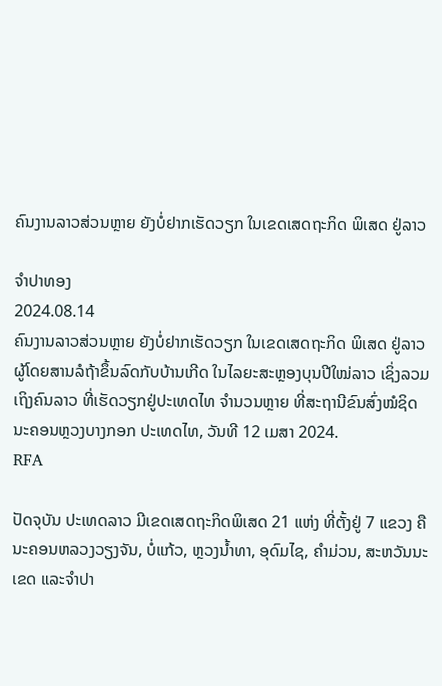ຄົນງານລາວສ່ວນຫຼາຍ ຍັງບໍ່ຢາກເຮັດວຽກ ໃນເຂດເສດຖະກິດ ພິເສດ ຢູ່ລາວ

ຈຳປາທອງ
2024.08.14
ຄົນງານລາວສ່ວນຫຼາຍ ຍັງບໍ່ຢາກເຮັດວຽກ ໃນເຂດເສດຖະກິດ ພິເສດ ຢູ່ລາວ ຜູ້ໂດຍສານລໍຖ້າຂຶ້ນລົດກັບບ້ານເກີດ ໃນໄລຍະສະຫຼອງບຸນປີໃໝ່ລາວ ເຊິ່ງລວມເຖິງຄົນລາວ ທີ່ເຮັດວຽກຢູ່ປະເທດໄທ ຈຳນວນຫຼາຍ ທີ່ສະຖານີຂົນສົ່ງໝໍຊິດ ນະຄອນຫຼວງບາງກອກ ປະເທດໄທ, ວັນທີ 12 ເມສາ 2024.
RFA

ປັດຈຸບັນ ປະເທດລາວ ມີເຂດເສດຖະກິດພິເສດ 21 ແຫ່ງ ທີ່ຕັ້ງຢູ່ 7 ແຂວງ ຄື ນະຄອນຫລວງວຽງຈັນ, ບໍ່ແກ້ວ, ຫຼວງນໍ້າທາ, ອຸດົມໄຊ, ຄໍາມ່ວນ, ສະຫວັນນະເຂດ ແລະຈໍາປາ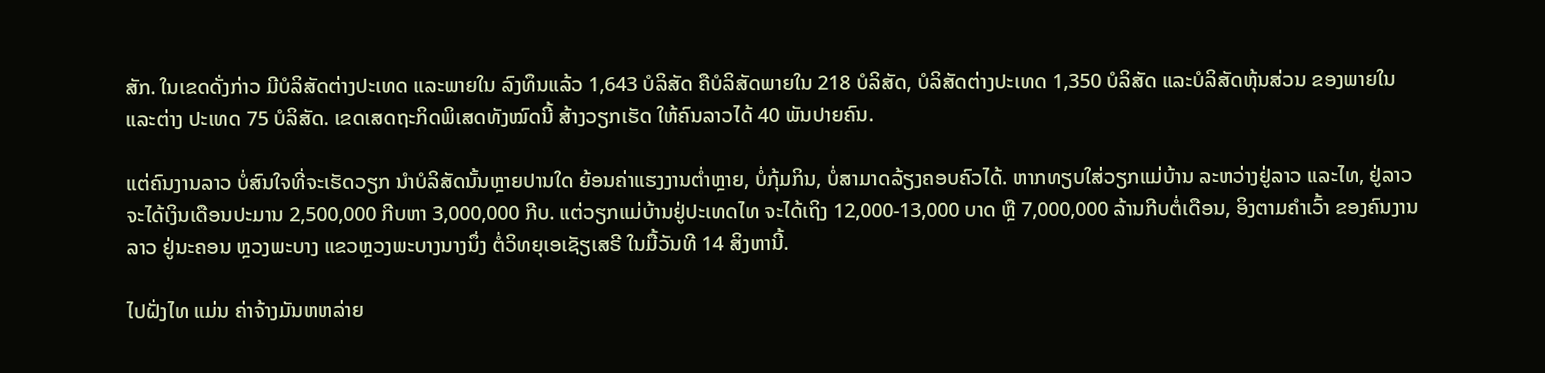ສັກ. ໃນເຂດດັ່ງກ່າວ ມີບໍລິສັດຕ່າງປະເທດ ແລະພາຍໃນ ລົງທຶນແລ້ວ 1,643 ບໍລິສັດ ຄືບໍລິສັດພາຍໃນ 218 ບໍລິສັດ, ບໍລິສັດຕ່າງປະເທດ 1,350 ບໍລິສັດ ແລະບໍລິສັດຫຸ້ນສ່ວນ ຂອງພາຍໃນ ແລະຕ່າງ ປະເທດ 75 ບໍລິສັດ. ເຂດເສດຖະກິດພິເສດທັງໝົດນີ້ ສ້າງວຽກເຮັດ ໃຫ້ຄົນລາວໄດ້ 40 ພັນປາຍຄົນ.

ແຕ່ຄົນງານລາວ ບໍ່ສົນໃຈທີ່ຈະເຮັດວຽກ ນໍາບໍລິສັດນັ້ນຫຼາຍປານໃດ ຍ້ອນຄ່າແຮງງານຕໍ່າຫຼາຍ, ບໍ່ກຸ້ມກິນ, ບໍ່ສາມາດລ້ຽງຄອບຄົວໄດ້. ຫາກທຽບໃສ່ວຽກແມ່ບ້ານ ລະຫວ່າງຢູ່ລາວ ແລະໄທ, ຢູ່ລາວ ຈະໄດ້ເງິນເດືອນປະມານ 2,500,000 ກີບຫາ 3,000,000 ກີບ. ແຕ່ວຽກແມ່ບ້ານຢູ່ປະເທດໄທ ຈະໄດ້ເຖິງ 12,000-13,000 ບາດ ຫຼື 7,000,000 ລ້ານກີບຕໍ່ເດືອນ, ອິງຕາມຄໍາເວົ້າ ຂອງຄົນງານລາວ ຢູ່ນະຄອນ ຫຼວງພະບາງ ແຂວຫຼວງພະບາງນາງນຶ່ງ ຕໍ່ວິທຍຸເອເຊັຽເສຣີ ໃນມື້ວັນທີ 14 ສິງຫານີ້.

ໄປຝັ່ງໄທ ແມ່ນ ຄ່າຈ້າງມັນຫຫລ່າຍ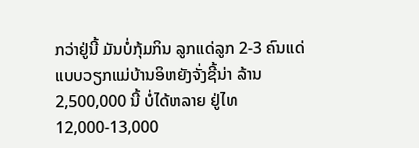ກວ່າຢູ່ນີ້ ມັນບໍ່ກຸ້ມກິນ ລູກແດ່ລູກ 2-3 ຄົນແດ່ ແບບວຽກແມ່ບ້ານອິຫຍັງຈັ່ງຊີ້ນ່າ ລ້ານ 2,500,000 ນີ້ ບໍ່ໄດ້ຫລາຍ ຢູ່ໄທ 12,000-13,000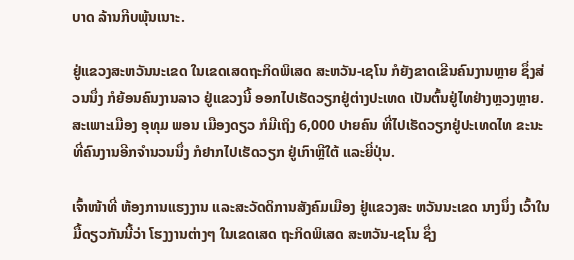ບາດ ລ້ານກີບພຸ້ນເນາະ.

ຢູ່ແຂວງສະຫວັນນະເຂດ ໃນເຂດເສດຖະກິດພິເສດ ສະຫວັນ-ເຊໂນ ກໍຍັງຂາດເຂີນຄົນງານຫຼາຍ ຊຶ່ງສ່ວນນຶ່ງ ກໍຍ້ອນຄົນງານລາວ ຢູ່ແຂວງນີ້ ອອກໄປເຮັດວຽກຢູ່ຕ່າງປະເທດ ເປັນຕົ້ນຢູ່ໄທຢ່າງຫຼວງຫຼາຍ. ສະເພາະເມືອງ ອຸທຸມ ພອນ ເມືອງດຽວ ກໍມີເຖິງ 6,000 ປາຍຄົນ ທີ່ໄປເຮັດວຽກຢູ່ປະເທດໄທ ຂະນະທີ່ຄົນງານອີກຈໍານວນນຶ່ງ ກໍຢາກໄປເຮັດວຽກ ຢູ່ເກົາຫຼີໃຕ້ ແລະຍີ່ປຸ່ນ.

ເຈົ້າໜ້າທີ່ ຫ້ອງການແຮງງານ ແລະສະວັດດິການສັງຄົມເມືອງ ຢູ່ແຂວງສະ ຫວັນນະເຂດ ນາງນຶ່ງ ເວົ້າໃນມື້ດຽວກັນນີ້ວ່າ ໂຮງງານຕ່າງໆ ໃນເຂດເສດ ຖະກິດພິເສດ ສະຫວັນ-ເຊໂນ ຊຶ່ງ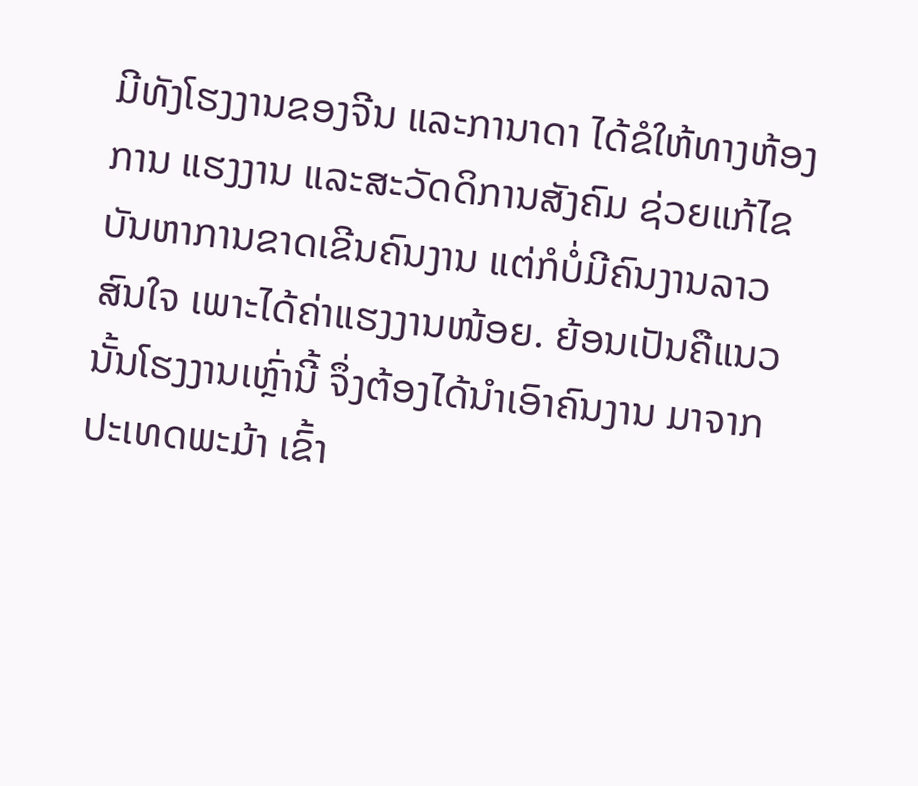ມີທັງໂຮງງານຂອງຈີນ ແລະການາດາ ໄດ້ຂໍໃຫ້ທາງຫ້ອງການ ແຮງງານ ແລະສະວັດດິການສັງຄົມ ຊ່ວຍແກ້ໄຂບັນຫາການຂາດເຂີນຄົນງານ ແຕ່ກໍບໍ່ມີຄົນງານລາວ ສົນໃຈ ເພາະໄດ້ຄ່າແຮງງານໜ້ອຍ. ຍ້ອນເປັນຄືແນວນັ້ນໂຮງງານເຫຼົ່ານີ້ ຈຶ່ງຕ້ອງໄດ້ນໍາເອົາຄົນງານ ມາຈາກປະເທດພະມ້າ ເຂົ້າ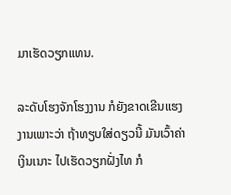ມາເຮັດວຽກແທນ.

ລະດັບໂຮງຈັກໂຮງງານ ກໍຍັງຂາດເຂີນແຮງງານເພາະວ່າ ຖ້າທຽບໃສ່ດຽວນີ້ ມັນເວົ້າຄ່າເງິນເນາະ ໄປເຮັດວຽກຝັ່ງໄທ ກໍ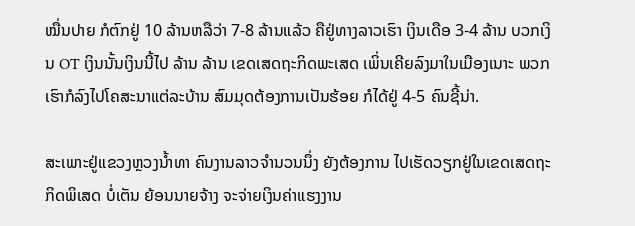ໝື່ນປາຍ ກໍຕົກຢູ່ 10 ລ້ານຫລືວ່າ 7-8 ລ້ານແລ້ວ ຄືຢູ່ທາງລາວເຮົາ ເງິນເດືອ 3-4 ລ້ານ ບວກເງິນ OT ເງິນນັ້ນເງິນນີ້ໄປ ລ້ານ ລ້ານ ເຂດເສດຖະກິດພະເສດ ເພິ່ນເຄີຍລົງມາໃນເມືອງເນາະ ພວກເຮົາກໍລົງໄປໂຄສະນາແຕ່ລະບ້ານ ສົມມຸດຕ້ອງການເປັນຮ້ອຍ ກໍໄດ້ຢູ່ 4-5 ຄົນຊີ້ນ່າ.

ສະເພາະຢູ່ແຂວງຫຼວງນໍ້າທາ ຄົນງານລາວຈໍານວນນຶ່ງ ຍັງຕ້ອງການ ໄປເຮັດວຽກຢູ່ໃນເຂດເສດຖະກິດພິເສດ ບໍ່ເຕັນ ຍ້ອນນາຍຈ້າງ ຈະຈ່າຍເງິນຄ່າແຮງງານ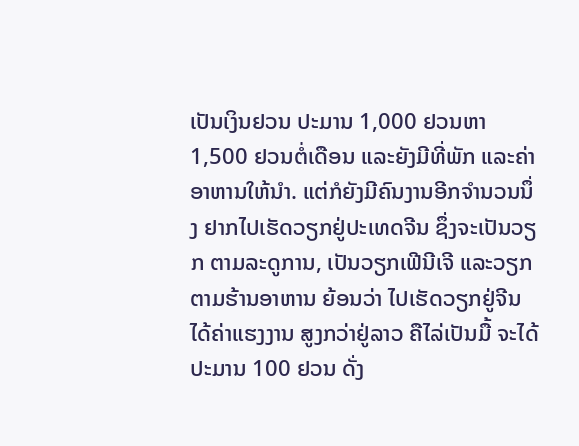ເປັນເງິນຢວນ ປະມານ 1,000 ຢວນຫາ 1,500 ຢວນຕໍ່ເດືອນ ແລະຍັງມີທີ່ພັກ ແລະຄ່າອາຫານໃຫ້ນໍາ. ແຕ່ກໍຍັງມີຄົນງານອີກຈໍານວນນຶ່ງ ຢາກໄປເຮັດວຽກຢູ່ປະເທດຈີນ ຊຶ່ງຈະເປັນວຽກ ຕາມລະດູການ, ເປັນວຽກເຟີນີເຈີ ແລະວຽກຕາມຮ້ານອາຫານ ຍ້ອນວ່າ ໄປເຮັດວຽກຢູ່ຈີນ ໄດ້ຄ່າແຮງງານ ສູງກວ່າຢູ່ລາວ ຄືໄລ່ເປັນມື້ ຈະໄດ້ປະມານ 100 ຢວນ ດັ່ງ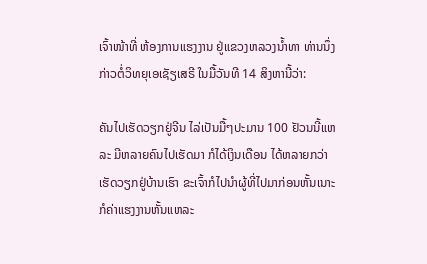ເຈົ້າໜ້າທີ່ ຫ້ອງການແຮງງານ ຢູ່ແຂວງຫລວງນໍ້າທາ ທ່ານນຶ່ງ ກ່າວຕໍ່ວິທຍຸເອເຊັຽເສຣີ ໃນມື້ວັນທີ 14 ສິງຫານີ້ວ່າ:

ຄັນໄປເຮັດວຽກຢູ່ຈີນ ໄລ່ເປັນມື້ໆປະມານ 100 ຢັວນນີ້ແຫລະ ມີຫລາຍຄົນໄປເຮັດມາ ກໍໄດ້ເງິນເດືອນ ໄດ້ຫລາຍກວ່າເຮັດວຽກຢູ່ບ້ານເຮົາ ຂະເຈົ້າກໍໄປນໍາຜູ້ທີ່ໄປມາກ່ອນຫັ້ນເນາະ ກໍຄ່າແຮງງານຫັ້ນແຫລະ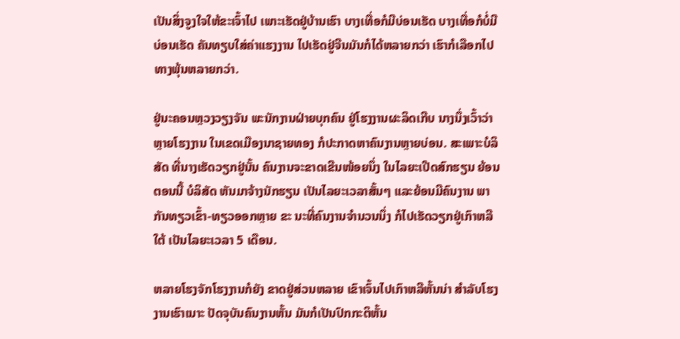ເປັນສິ່ງຈູງໃຈໃຫ້ຂະເຈົ້າໄປ ເພາະເຮັດຢູ່ບ້ານເຮົາ ບາງເທື່ອກໍມີບ່ອນເຮັດ ບາງເທື່ອກໍບໍ່ມີບ່ອນເຮັດ ຄັນທຽບໃສ່ຄ່າແຮງງານ ໄປເຮັດຢູ່ຈີນມັນກໍໄດ້ຫລາຍກວ່າ ເຮົາກໍເລືອກໄປທາງພຸ້ນຫລາຍກວ່າ.

ຢູ່ນະຄອນຫຼວງວຽງຈັນ ພະນັກງານຝ່າຍບຸກຄົນ ຢູ່ໂຮງງານຜະລິດເກີບ ນາງນຶ່ງເວົ້າວ່າ ຫຼາຍໂຮງງານ ໃນເຂດເມືອງນາຊາຍທອງ ກໍປະກາດຫາຄົນງານຫຼາຍບ່ອນ. ສະເພາະບໍລິສັດ ທີ່ນາງເຮັດວຽກຢູ່ນັ້ນ ຄົນງານຈະຂາດເຂີນໜ້ອຍນຶ່ງ ໃນໄລຍະເປີດສົກຮຽນ ຍ້ອນຕອນນີ້ ບໍລິສັດ ຫັນມາຈ້າງນັກຮຽນ ເປັນໄລຍະເວລາສັ້ນໆ ແລະຍ້ອນມີຄົນງານ ພາກັນທຽວເຂົ້າ-ທຽວອອກຫຼາຍ ຂະ ນະທີ່ຄົນງານຈໍານວນນຶ່ງ ກໍໄປເຮັດວຽກຢູ່ເກົາຫລີໃຕ້ ເປັນໄລຍະເວລາ 5 ເດືອນ.

ຫລາຍໂຮງຈັກໂຮງງານກໍຍັງ ຂາດຢູ່ສ່ວນຫລາຍ ເຂົາເຈົ້ນໄປເກົາຫລີຫັ້ນນ່າ ສໍາລັບໂຮງງານເຮົາເນາະ ປັດຈຸບັນຄົນງານຫັ້ນ ມັນກໍເປັນປົກກະຕິຫັ້ນ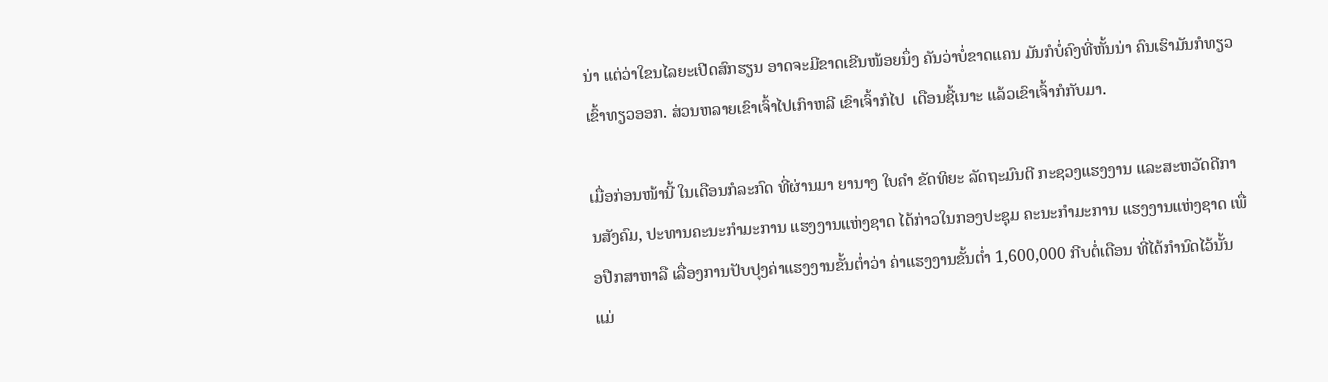ນ່າ ແຕ່ວ່າໃຂນໄລຍະເປີດສົກຮຽນ ອາດຈະມີຂາດເຂີນໜ້ອຍນຶ່ງ ຄັນວ່າບໍ່ຂາດແຄນ ມັນກໍບໍ່ຄົງທີ່ຫັ້ນນ່າ ຄົນເຮົາມັນກໍທຽວເຂົ້າທຽວອອກ. ສ່ວນຫລາຍເຂົາເຈົ້າໄປເກົາຫລີ ເຂົາເຈົ້າກໍໄປ  ເດືອນຊີ້ເນາະ ແລ້ວເຂົາເຈົ້າກໍກັບມາ.

ເມື່ອກ່ອນໜ້ານີ້ ໃນເດືອນກໍລະກົດ ທີ່ຜ່ານມາ ຍານາງ ໃບຄໍາ ຂັດທິຍະ ລັດຖະມົນຕີ ກະຊວງແຮງງານ ແລະສະຫວັດດີການສັງຄົມ, ປະທານຄະນະກໍາມະການ ແຮງງານແຫ່ງຊາດ ໄດ້ກ່າວໃນກອງປະຊຸມ ຄະນະກໍາມະການ ແຮງງານແຫ່ງຊາດ ເພື່ອປືກສາຫາລື ເລື່ອງການປັບປຸງຄ່າແຮງງານຂັ້ນຕ່ຳວ່າ ຄ່າແຮງງານຂັ້ນຕ່ຳ 1,600,000 ກີບຕໍ່ເດືອນ ທີ່ໄດ້ກໍານົດໄວ້ນັ້ນ ແມ່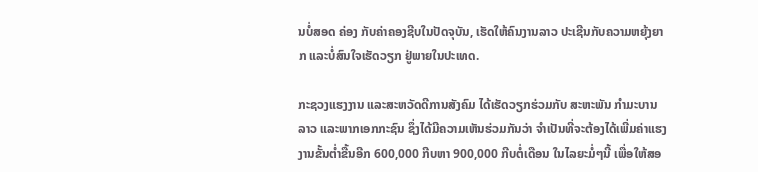ນບໍ່ສອດ ຄ່ອງ ກັບຄ່າຄອງຊີບໃນປັດຈຸບັນ, ເຮັດໃຫ້ຄົນງານລາວ ປະເຊີນກັບຄວາມຫຍຸ້ງຍາກ ແລະບໍ່ສົນໃຈເຮັດວຽກ ຢູ່ພາຍໃນປະເທດ.

ກະຊວງແຮງງານ ແລະສະຫວັດດີການສັງຄົມ ໄດ້ເຮັດວຽກຮ່ວມກັບ ສະຫະພັນ ກໍາມະບານລາວ ແລະພາກເອກກະຊົນ ຊຶ່ງໄດ້ມີຄວາມເຫັນຮ່ວມກັນວ່າ ຈໍາເປັນທີ່ຈະຕ້ອງໄດ້ເພີ່ມຄ່າແຮງງານຂັ້ນຕ່ຳຂື້ນອີກ 600,000 ກີບຫາ 900,000 ກີບຕໍ່ເດືອນ ໃນໄລຍະມໍ່ໆນີ້ ເພື່ອໃຫ້ສອ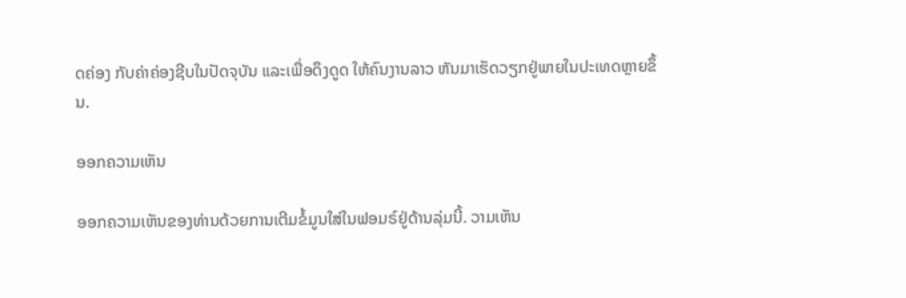ດຄ່ອງ ກັບຄ່າຄ່ອງຊີບໃນປັດຈຸບັນ ແລະເພື່ອດຶງດູດ ໃຫ້ຄົນງານລາວ ຫັນມາເຮັດວຽກຢູ່ພາຍໃນປະເທດຫຼາຍຂຶ້ນ.

ອອກຄວາມເຫັນ

ອອກຄວາມເຫັນຂອງທ່ານດ້ວຍການເຕີມຂໍ້ມູນໃສ່ໃນຟອມຣ໌ຢູ່ດ້ານລຸ່ມນີ້. ວາມເຫັນ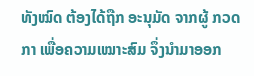ທັງໝົດ ຕ້ອງໄດ້ຖືກ ອະນຸມັດ ຈາກຜູ້ ກວດກາ ເພື່ອຄວາມເໝາະສົມ ຈຶ່ງນໍາມາອອກ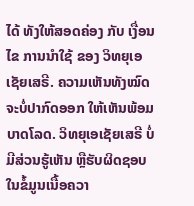ໄດ້ ທັງໃຫ້ສອດຄ່ອງ ກັບ ເງື່ອນໄຂ ການນຳໃຊ້ ຂອງ ວິທຍຸເອເຊັຍເສຣີ. ຄວາມເຫັນທັງໝົດ ຈະບໍ່ປາກົດອອກ ໃຫ້ເຫັນພ້ອມບາດໂລດ. ວິທຍຸເອເຊັຍເສຣີ ບໍ່ມີສ່ວນຮູ້ເຫັນ ຫຼືຮັບຜິດຊອບ ໃນຂໍ້ມູນເນື້ອຄວາ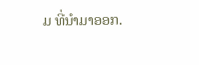ມ ທີ່ນໍາມາອອກ.